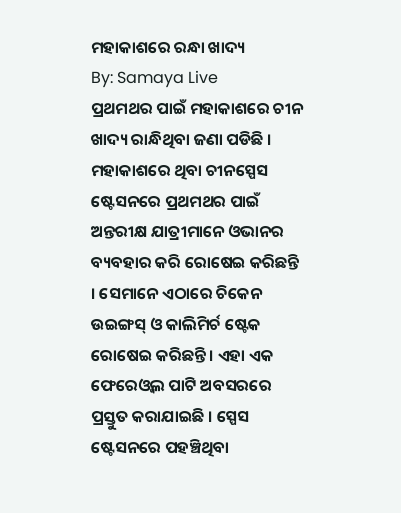ମହାକାଶରେ ରନ୍ଧା ଖାଦ୍ୟ
By: Samaya Live
ପ୍ରଥମଥର ପାଇଁ ମହାକାଶରେ ଚୀନ ଖାଦ୍ୟ ରାନ୍ଧିଥିବା ଜଣା ପଡିଛି । ମହାକାଶରେ ଥିବା ଚୀନସ୍ପେସ ଷ୍ଟେସନରେ ପ୍ରଥମଥର ପାଇଁ ଅନ୍ତରୀକ୍ଷ ଯାତ୍ରୀମାନେ ଓଭାନର ବ୍ୟବହାର କରି ରୋଷେଇ କରିଛନ୍ତି । ସେମାନେ ଏଠାରେ ଚିକେନ ଉଇଙ୍ଗସ୍ ଓ କାଲିମିର୍ଚ ଷ୍ଟେକ ରୋଷେଇ କରିଛନ୍ତି । ଏହା ଏକ ଫେରେଓ୍ୱଲ ପାଟି ଅବସରରେ ପ୍ରସ୍ତୁତ କରାଯାଇଛି । ସ୍ପେସ ଷ୍ଟେସନରେ ପହଞ୍ଚିଥିବା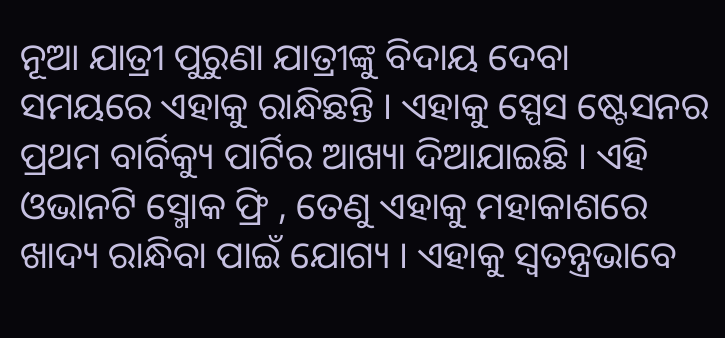ନୂଆ ଯାତ୍ରୀ ପୁରୁଣା ଯାତ୍ରୀଙ୍କୁ ବିଦାୟ ଦେବା ସମୟରେ ଏହାକୁ ରାନ୍ଧିଛନ୍ତି । ଏହାକୁ ସ୍ପେସ ଷ୍ଟେସନର ପ୍ରଥମ ବାର୍ବିକ୍ୟୁ ପାର୍ଟିର ଆଖ୍ୟା ଦିଆଯାଇଛି । ଏହି ଓଭାନଟି ସ୍ମୋକ ଫ୍ରି , ତେଣୁ ଏହାକୁ ମହାକାଶରେ ଖାଦ୍ୟ ରାନ୍ଧିବା ପାଇଁ ଯୋଗ୍ୟ । ଏହାକୁ ସ୍ୱତନ୍ତ୍ରଭାବେ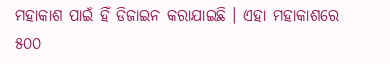ମହାକାଶ ପାଇଁ ହିଁ ଡିଜାଇନ କରାଯାଇଛି । ଏହା ମହାକାଶରେ ୫୦୦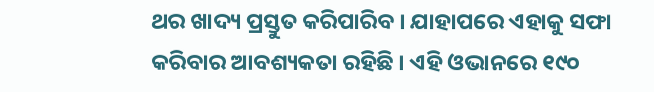ଥର ଖାଦ୍ୟ ପ୍ରସ୍ତୁତ କରିପାରିବ । ଯାହାପରେ ଏହାକୁ ସଫା କରିବାର ଆବଶ୍ୟକତା ରହିଛି । ଏହି ଓଭାନରେ ୧୯୦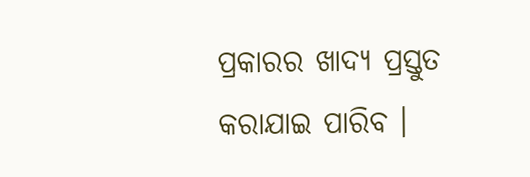ପ୍ରକାରର ଖାଦ୍ୟ ପ୍ରସ୍ତୁତ କରାଯାଇ ପାରିବ ।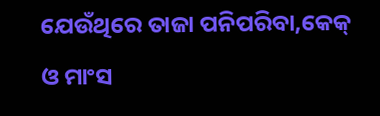ଯେଉଁଥିରେ ତାଜା ପନିପରିବା,କେକ୍ ଓ ମାଂସ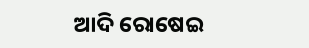ଆଦି ରୋଷେଇ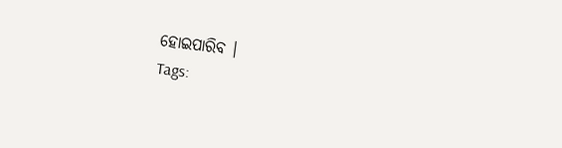ହୋଇପାରିବ ।
Tags: